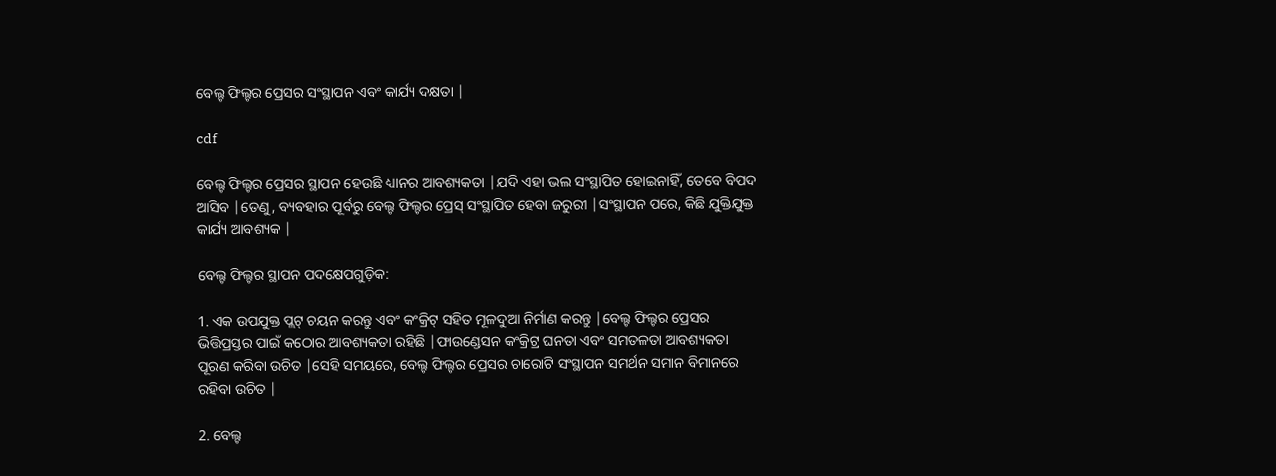ବେଲ୍ଟ ଫିଲ୍ଟର ପ୍ରେସର ସଂସ୍ଥାପନ ଏବଂ କାର୍ଯ୍ୟ ଦକ୍ଷତା |

cdf

ବେଲ୍ଟ ଫିଲ୍ଟର ପ୍ରେସର ସ୍ଥାପନ ହେଉଛି ଧ୍ୟାନର ଆବଶ୍ୟକତା |ଯଦି ଏହା ଭଲ ସଂସ୍ଥାପିତ ହୋଇନାହିଁ, ତେବେ ବିପଦ ଆସିବ |ତେଣୁ, ବ୍ୟବହାର ପୂର୍ବରୁ ବେଲ୍ଟ ଫିଲ୍ଟର ପ୍ରେସ୍ ସଂସ୍ଥାପିତ ହେବା ଜରୁରୀ |ସଂସ୍ଥାପନ ପରେ, କିଛି ଯୁକ୍ତିଯୁକ୍ତ କାର୍ଯ୍ୟ ଆବଶ୍ୟକ |

ବେଲ୍ଟ ଫିଲ୍ଟର ସ୍ଥାପନ ପଦକ୍ଷେପଗୁଡ଼ିକ:

1. ଏକ ଉପଯୁକ୍ତ ପ୍ଲଟ୍ ଚୟନ କରନ୍ତୁ ଏବଂ କଂକ୍ରିଟ୍ ସହିତ ମୂଳଦୁଆ ନିର୍ମାଣ କରନ୍ତୁ |ବେଲ୍ଟ ଫିଲ୍ଟର ପ୍ରେସର ଭିତ୍ତିପ୍ରସ୍ତର ପାଇଁ କଠୋର ଆବଶ୍ୟକତା ରହିଛି |ଫାଉଣ୍ଡେସନ କଂକ୍ରିଟ୍ର ଘନତା ଏବଂ ସମତଳତା ଆବଶ୍ୟକତା ପୂରଣ କରିବା ଉଚିତ |ସେହି ସମୟରେ, ବେଲ୍ଟ ଫିଲ୍ଟର ପ୍ରେସର ଚାରୋଟି ସଂସ୍ଥାପନ ସମର୍ଥନ ସମାନ ବିମାନରେ ରହିବା ଉଚିତ |

2. ବେଲ୍ଟ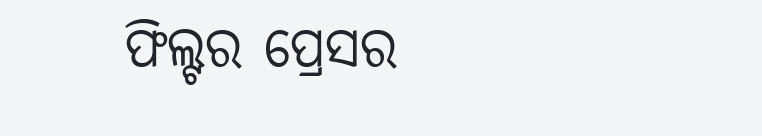ଫିଲ୍ଟର ପ୍ରେସର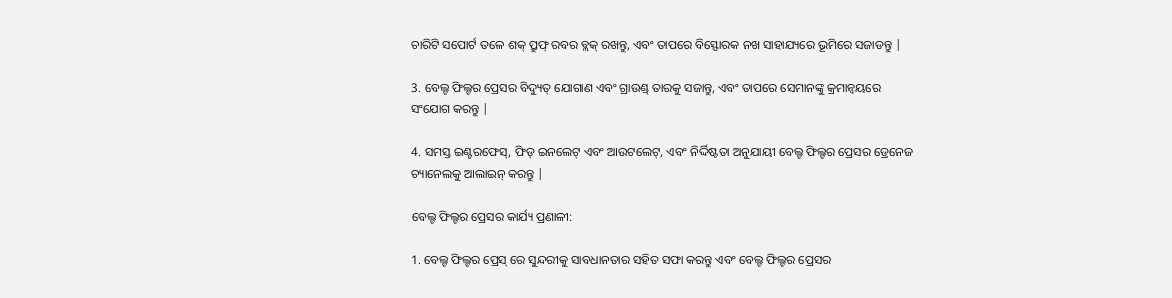ଚାରିଟି ସପୋର୍ଟ ତଳେ ଶକ୍ ପ୍ରୁଫ୍ ରବର ବ୍ଲକ୍ ରଖନ୍ତୁ, ଏବଂ ତାପରେ ବିସ୍ଫୋରକ ନଖ ସାହାଯ୍ୟରେ ଭୂମିରେ ସଜାଡନ୍ତୁ |

3. ବେଲ୍ଟ ଫିଲ୍ଟର ପ୍ରେସର ବିଦ୍ୟୁତ୍ ଯୋଗାଣ ଏବଂ ଗ୍ରାଉଣ୍ଡ୍ ତାରକୁ ସଜାନ୍ତୁ, ଏବଂ ତାପରେ ସେମାନଙ୍କୁ କ୍ରମାନ୍ୱୟରେ ସଂଯୋଗ କରନ୍ତୁ |

4. ସମସ୍ତ ଇଣ୍ଟରଫେସ୍, ଫିଡ୍ ଇନଲେଟ୍ ଏବଂ ଆଉଟଲେଟ୍, ଏବଂ ନିର୍ଦ୍ଦିଷ୍ଟତା ଅନୁଯାୟୀ ବେଲ୍ଟ ଫିଲ୍ଟର ପ୍ରେସର ଡ୍ରେନେଜ ଚ୍ୟାନେଲକୁ ଆଲାଇନ୍ କରନ୍ତୁ |

ବେଲ୍ଟ ଫିଲ୍ଟର ପ୍ରେସର କାର୍ଯ୍ୟ ପ୍ରଣାଳୀ:

1. ବେଲ୍ଟ ଫିଲ୍ଟର ପ୍ରେସ୍ ରେ ସୁନ୍ଦରୀକୁ ସାବଧାନତାର ସହିତ ସଫା କରନ୍ତୁ ଏବଂ ବେଲ୍ଟ ଫିଲ୍ଟର ପ୍ରେସର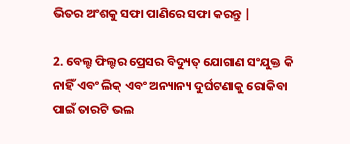ଭିତର ଅଂଶକୁ ସଫା ପାଣିରେ ସଫା କରନ୍ତୁ |

2. ବେଲ୍ଟ ଫିଲ୍ଟର ପ୍ରେସର ବିଦ୍ୟୁତ୍ ଯୋଗାଣ ସଂଯୁକ୍ତ କି ନାହିଁ ଏବଂ ଲିକ୍ ଏବଂ ଅନ୍ୟାନ୍ୟ ଦୁର୍ଘଟଣାକୁ ରୋକିବା ପାଇଁ ତାରଟି ଭଲ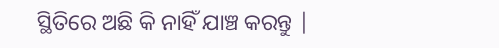ସ୍ଥିତିରେ ଅଛି କି ନାହିଁ ଯାଞ୍ଚ କରନ୍ତୁ |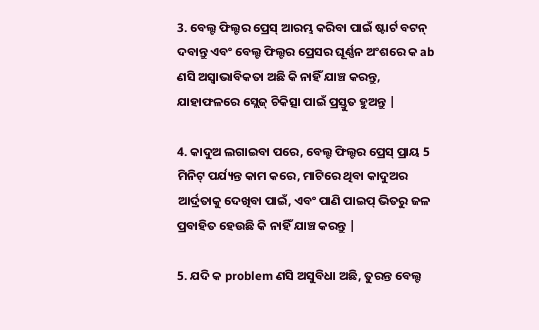3. ବେଲ୍ଟ ଫିଲ୍ଟର ପ୍ରେସ୍ ଆରମ୍ଭ କରିବା ପାଇଁ ଷ୍ଟାର୍ଟ ବଟନ୍ ଦବାନ୍ତୁ ଏବଂ ବେଲ୍ଟ ଫିଲ୍ଟର ପ୍ରେସର ଘୂର୍ଣ୍ଣନ ଅଂଶରେ କ ab ଣସି ଅସ୍ୱାଭାବିକତା ଅଛି କି ନାହିଁ ଯାଞ୍ଚ କରନ୍ତୁ, ଯାହାଫଳରେ ସ୍ଲେଜ୍ ଚିକିତ୍ସା ପାଇଁ ପ୍ରସ୍ତୁତ ହୁଅନ୍ତୁ |

4. କାଦୁଅ ଲଗାଇବା ପରେ, ବେଲ୍ଟ ଫିଲ୍ଟର ପ୍ରେସ୍ ପ୍ରାୟ 5 ମିନିଟ୍ ପର୍ଯ୍ୟନ୍ତ କାମ କରେ, ମାଟିରେ ଥିବା କାଦୁଅର ଆର୍ଦ୍ରତାକୁ ଦେଖିବା ପାଇଁ, ଏବଂ ପାଣି ପାଇପ୍ ଭିତରୁ ଜଳ ପ୍ରବାହିତ ହେଉଛି କି ନାହିଁ ଯାଞ୍ଚ କରନ୍ତୁ |

5. ଯଦି କ problem ଣସି ଅସୁବିଧା ଅଛି, ତୁରନ୍ତ ବେଲ୍ଟ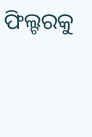ଫିଲ୍ଟରକୁ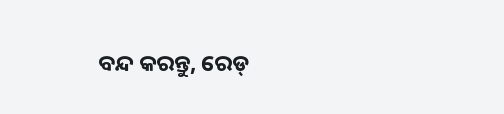ବନ୍ଦ କରନ୍ତୁ, ରେଡ୍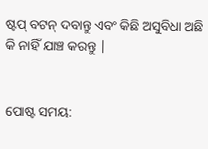ଷ୍ଟପ୍ ବଟନ୍ ଦବାନ୍ତୁ ଏବଂ କିଛି ଅସୁବିଧା ଅଛି କି ନାହିଁ ଯାଞ୍ଚ କରନ୍ତୁ |


ପୋଷ୍ଟ ସମୟ: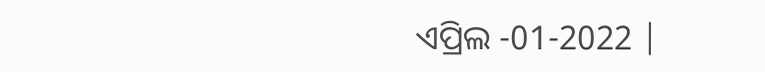ଏପ୍ରିଲ -01-2022 |